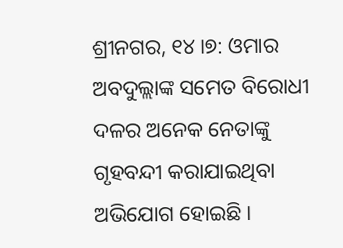ଶ୍ରୀନଗର, ୧୪।୭: ଓମାର ଅବଦୁଲ୍ଲାଙ୍କ ସମେତ ବିରୋଧୀ ଦଳର ଅନେକ ନେତାଙ୍କୁ ଗୃହବନ୍ଦୀ କରାଯାଇଥିବା ଅଭିଯୋଗ ହୋଇଛି ।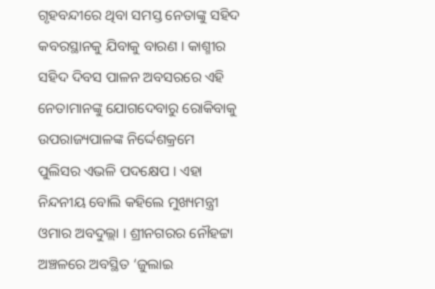ଗୃହବନ୍ଦୀରେ ଥିବା ସମସ୍ତ ନେତାଙ୍କୁ ସହିଦ କବରସ୍ଥାନକୁ ଯିବାକୁ ବାରଣ । କାଶ୍ମୀର ସହିଦ ଦିବସ ପାଳନ ଅବସରରେ ଏହି ନେତାମାନଙ୍କୁ ଯୋଗଦେବାରୁ ରୋକିବାକୁ ଉପରାଜ୍ୟପାଳଙ୍କ ନିର୍ଦ୍ଦେଶକ୍ରମେ ପୁଲିସର ଏଭଳି ପଦକ୍ଷେପ । ଏହା ନିନ୍ଦନୀୟ ବୋଲି କହିଲେ ମୁଖ୍ୟମନ୍ତ୍ରୀ ଓମାର ଅବଦୁଲ୍ଲା । ଶ୍ରୀନଗରର ନୌହଟ୍ଟା ଅଞ୍ଚଳରେ ଅବସ୍ଥିତ ‘ଜୁଲାଇ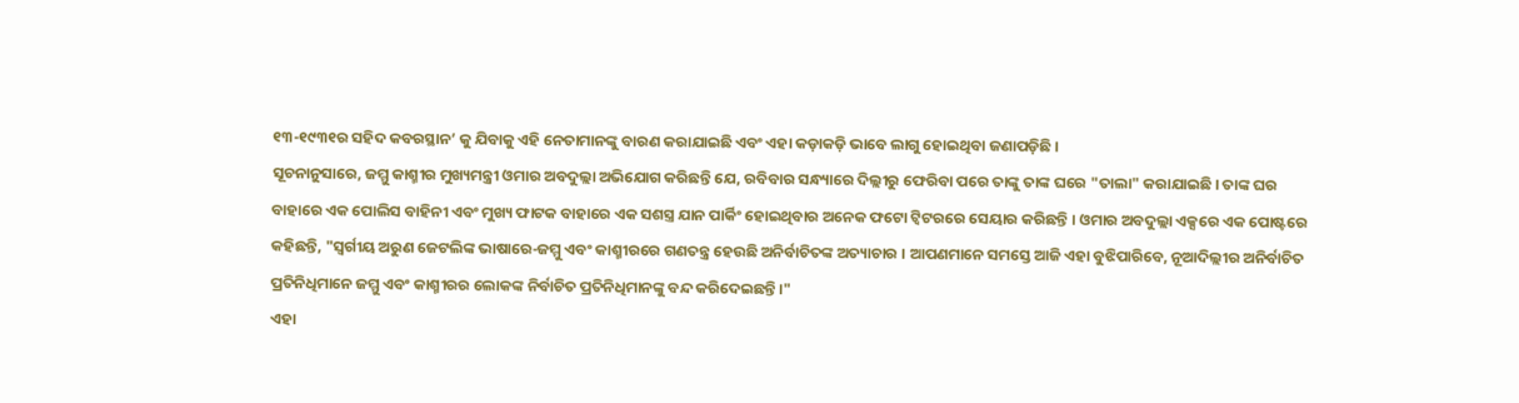୧୩-୧୯୩୧ର ସହିଦ କବରସ୍ଥାନ’ କୁ ଯିବାକୁ ଏହି ନେତାମାନଙ୍କୁ ବାରଣ କରାଯାଇଛି ଏବଂ ଏହା କଡ଼ାକଡ଼ି ଭାବେ ଲାଗୁ ହୋଇଥିବା ଜଣାପଡ଼ିଛି ।
ସୂଚନାନୁସାରେ, ଜମ୍ମୁ କାଶ୍ମୀର ମୁଖ୍ୟମନ୍ତ୍ରୀ ଓମାର ଅବଦୁଲ୍ଲା ଅଭିଯୋଗ କରିଛନ୍ତି ଯେ, ରବିବାର ସନ୍ଧ୍ୟାରେ ଦିଲ୍ଲୀରୁ ଫେରିବା ପରେ ତାଙ୍କୁ ତାଙ୍କ ଘରେ "ତାଲା" କରାଯାଇଛି । ତାଙ୍କ ଘର ବାହାରେ ଏକ ପୋଲିସ ବାହିନୀ ଏବଂ ମୁଖ୍ୟ ଫାଟକ ବାହାରେ ଏକ ସଶସ୍ତ୍ର ଯାନ ପାର୍କିଂ ହୋଇଥିବାର ଅନେକ ଫଟୋ ଟ୍ୱିଟରରେ ସେୟାର କରିଛନ୍ତି । ଓମାର ଅବଦୁଲ୍ଲା ଏକ୍ସରେ ଏକ ପୋଷ୍ଟରେ କହିଛନ୍ତି, "ସ୍ୱର୍ଗୀୟ ଅରୁଣ ଜେଟଲିଙ୍କ ଭାଷାରେ-ଜମ୍ମୁ ଏବଂ କାଶ୍ମୀରରେ ଗଣତନ୍ତ୍ର ହେଉଛି ଅନିର୍ବାଚିତଙ୍କ ଅତ୍ୟାଚାର । ଆପଣମାନେ ସମସ୍ତେ ଆଜି ଏହା ବୁଝିପାରିବେ, ନୂଆଦିଲ୍ଲୀର ଅନିର୍ବାଚିତ ପ୍ରତିନିଧିମାନେ ଜମ୍ମୁ ଏବଂ କାଶ୍ମୀରର ଲୋକଙ୍କ ନିର୍ବାଚିତ ପ୍ରତିନିଧିମାନଙ୍କୁ ବନ୍ଦ କରିଦେଇଛନ୍ତି।"
ଏହା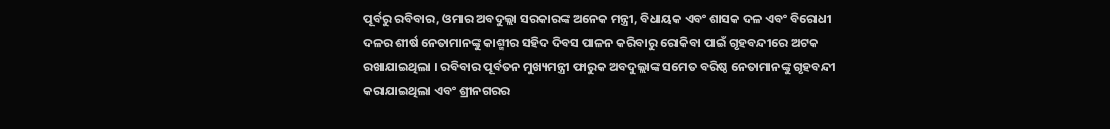ପୂର୍ବରୁ ରବିବାର, ଓମାର ଅବଦୁଲ୍ଲା ସରକାରଙ୍କ ଅନେକ ମନ୍ତ୍ରୀ, ବିଧାୟକ ଏବଂ ଶାସକ ଦଳ ଏବଂ ବିରୋଧୀ ଦଳର ଶୀର୍ଷ ନେତାମାନଙ୍କୁ କାଶ୍ମୀର ସହିଦ ଦିବସ ପାଳନ କରିବାରୁ ରୋକିବା ପାଇଁ ଗୃହବନ୍ଦୀରେ ଅଟକ ରଖାଯାଇଥିଲା । ରବିବାର ପୂର୍ବତନ ମୁଖ୍ୟମନ୍ତ୍ରୀ ଫାରୁକ ଅବଦୁଲ୍ଲାଙ୍କ ସମେତ ବରିଷ୍ଠ ନେତାମାନଙ୍କୁ ଗୃହବନ୍ଦୀ କରାଯାଇଥିଲା ଏବଂ ଶ୍ରୀନଗରର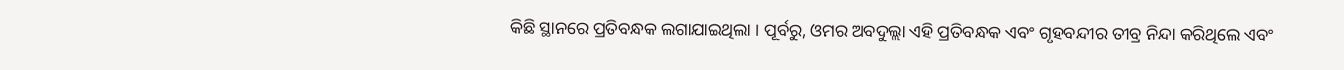କିଛି ସ୍ଥାନରେ ପ୍ରତିବନ୍ଧକ ଲଗାଯାଇଥିଲା । ପୂର୍ବରୁ, ଓମର ଅବଦୁଲ୍ଲା ଏହି ପ୍ରତିବନ୍ଧକ ଏବଂ ଗୃହବନ୍ଦୀର ତୀବ୍ର ନିନ୍ଦା କରିଥିଲେ ଏବଂ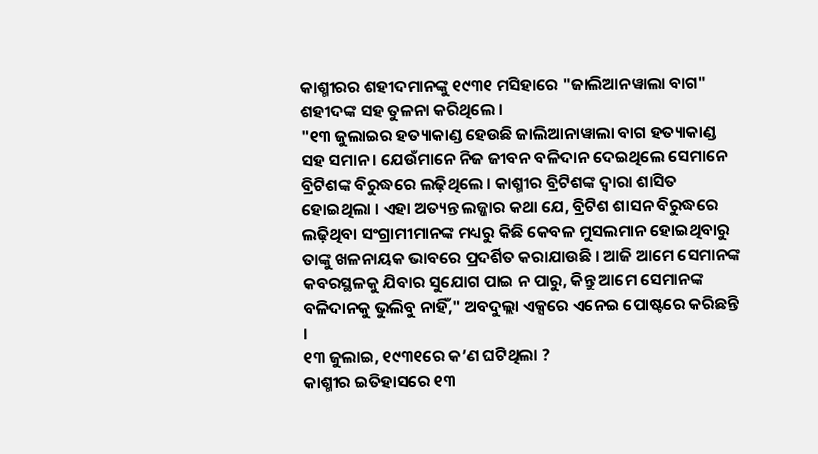କାଶ୍ମୀରର ଶହୀଦମାନଙ୍କୁ ୧୯୩୧ ମସିହାରେ "ଜାଲିଆନୱାଲା ବାଗ" ଶହୀଦଙ୍କ ସହ ତୁଳନା କରିଥିଲେ ।
"୧୩ ଜୁଲାଇର ହତ୍ୟାକାଣ୍ଡ ହେଉଛି ଜାଲିଆନାୱାଲା ବାଗ ହତ୍ୟାକାଣ୍ଡ ସହ ସମାନ । ଯେଉଁମାନେ ନିଜ ଜୀବନ ବଳିଦାନ ଦେଇଥିଲେ ସେମାନେ ବ୍ରିଟିଶଙ୍କ ବିରୁଦ୍ଧରେ ଲଢ଼ିଥିଲେ । କାଶ୍ମୀର ବ୍ରିଟିଶଙ୍କ ଦ୍ୱାରା ଶାସିତ ହୋଇଥିଲା । ଏହା ଅତ୍ୟନ୍ତ ଲଜ୍ଜାର କଥା ଯେ, ବ୍ରିଟିଶ ଶାସନ ବିରୁଦ୍ଧରେ ଲଢ଼ିଥିବା ସଂଗ୍ରାମୀମାନଙ୍କ ମଧ୍ୟରୁ କିଛି କେବଳ ମୁସଲମାନ ହୋଇଥିବାରୁ ତାଙ୍କୁ ଖଳନାୟକ ଭାବରେ ପ୍ରଦର୍ଶିତ କରାଯାଉଛି । ଆଜି ଆମେ ସେମାନଙ୍କ କବରସ୍ଥଳକୁ ଯିବାର ସୁଯୋଗ ପାଇ ନ ପାରୁ, କିନ୍ତୁ ଆମେ ସେମାନଙ୍କ ବଳିଦାନକୁ ଭୁଲିବୁ ନାହିଁ," ଅବଦୁଲ୍ଲା ଏକ୍ସରେ ଏନେଇ ପୋଷ୍ଟରେ କରିଛନ୍ତି ।
୧୩ ଜୁଲାଇ, ୧୯୩୧ରେ କ’ଣ ଘଟିଥିଲା ?
କାଶ୍ମୀର ଇତିହାସରେ ୧୩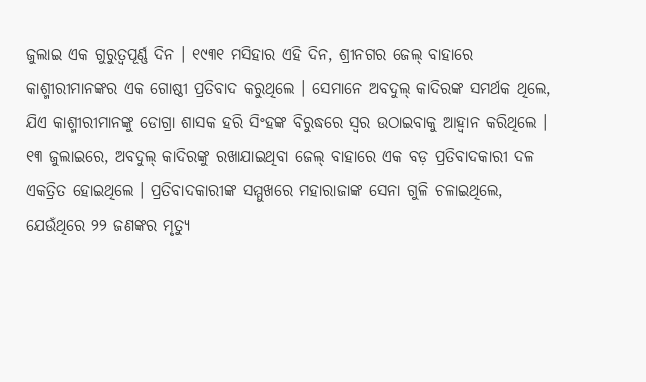ଜୁଲାଇ ଏକ ଗୁରୁତ୍ୱପୂର୍ଣ୍ଣ ଦିନ । ୧୯୩୧ ମସିହାର ଏହି ଦିନ, ଶ୍ରୀନଗର ଜେଲ୍ ବାହାରେ କାଶ୍ମୀରୀମାନଙ୍କର ଏକ ଗୋଷ୍ଠୀ ପ୍ରତିବାଦ କରୁଥିଲେ । ସେମାନେ ଅବଦୁଲ୍ କାଦିରଙ୍କ ସମର୍ଥକ ଥିଲେ, ଯିଏ କାଶ୍ମୀରୀମାନଙ୍କୁ ଡୋଗ୍ରା ଶାସକ ହରି ସିଂହଙ୍କ ବିରୁଦ୍ଧରେ ସ୍ୱର ଉଠାଇବାକୁ ଆହ୍ୱାନ କରିଥିଲେ । ୧୩ ଜୁଲାଇରେ, ଅବଦୁଲ୍ କାଦିରଙ୍କୁ ରଖାଯାଇଥିବା ଜେଲ୍ ବାହାରେ ଏକ ବଡ଼ ପ୍ରତିବାଦକାରୀ ଦଳ ଏକତ୍ରିତ ହୋଇଥିଲେ । ପ୍ରତିବାଦକାରୀଙ୍କ ସମ୍ମୁଖରେ ମହାରାଜାଙ୍କ ସେନା ଗୁଳି ଚଳାଇଥିଲେ, ଯେଉଁଥିରେ ୨୨ ଜଣଙ୍କର ମୃତ୍ୟୁ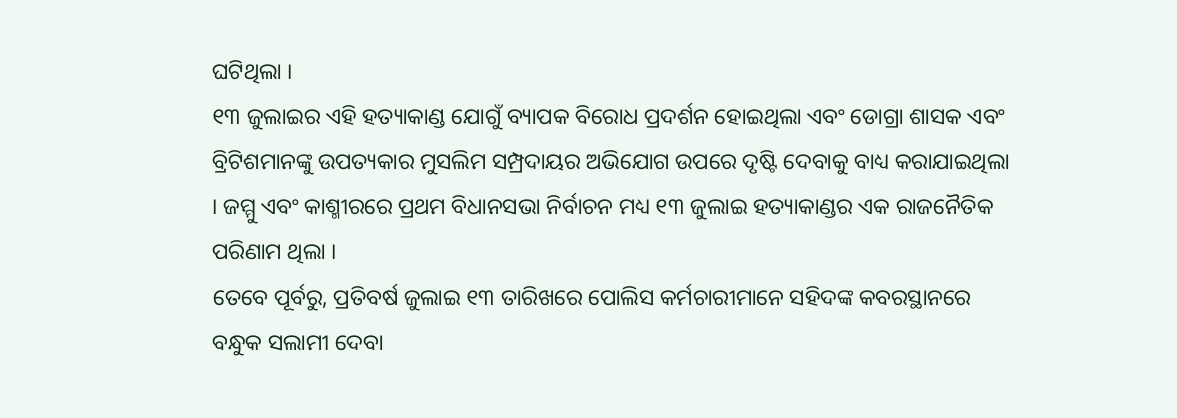ଘଟିଥିଲା ।
୧୩ ଜୁଲାଇର ଏହି ହତ୍ୟାକାଣ୍ଡ ଯୋଗୁଁ ବ୍ୟାପକ ବିରୋଧ ପ୍ରଦର୍ଶନ ହୋଇଥିଲା ଏବଂ ଡୋଗ୍ରା ଶାସକ ଏବଂ ବ୍ରିଟିଶମାନଙ୍କୁ ଉପତ୍ୟକାର ମୁସଲିମ ସମ୍ପ୍ରଦାୟର ଅଭିଯୋଗ ଉପରେ ଦୃଷ୍ଟି ଦେବାକୁ ବାଧ୍ୟ କରାଯାଇଥିଲା । ଜମ୍ମୁ ଏବଂ କାଶ୍ମୀରରେ ପ୍ରଥମ ବିଧାନସଭା ନିର୍ବାଚନ ମଧ୍ୟ ୧୩ ଜୁଲାଇ ହତ୍ୟାକାଣ୍ଡର ଏକ ରାଜନୈତିକ ପରିଣାମ ଥିଲା ।
ତେବେ ପୂର୍ବରୁ, ପ୍ରତିବର୍ଷ ଜୁଲାଇ ୧୩ ତାରିଖରେ ପୋଲିସ କର୍ମଚାରୀମାନେ ସହିଦଙ୍କ କବରସ୍ଥାନରେ ବନ୍ଧୁକ ସଲାମୀ ଦେବା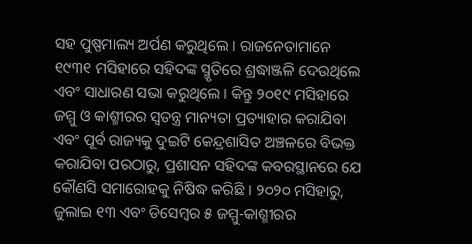ସହ ପୁଷ୍ପମାଲ୍ୟ ଅର୍ପଣ କରୁଥିଲେ । ରାଜନେତାମାନେ ୧୯୩୧ ମସିହାରେ ସହିଦଙ୍କ ସ୍ମୃତିରେ ଶ୍ରଦ୍ଧାଞ୍ଜଳି ଦେଉଥିଲେ ଏବଂ ସାଧାରଣ ସଭା କରୁଥିଲେ । କିନ୍ତୁ ୨୦୧୯ ମସିହାରେ ଜମ୍ମୁ ଓ କାଶ୍ମୀରର ସ୍ୱତନ୍ତ୍ର ମାନ୍ୟତା ପ୍ରତ୍ୟାହାର କରାଯିବା ଏବଂ ପୂର୍ବ ରାଜ୍ୟକୁ ଦୁଇଟି କେନ୍ଦ୍ରଶାସିତ ଅଞ୍ଚଳରେ ବିଭକ୍ତ କରାଯିବା ପରଠାରୁ, ପ୍ରଶାସନ ସହିଦଙ୍କ କବରସ୍ଥାନରେ ଯେ କୌଣସି ସମାରୋହକୁ ନିଷିଦ୍ଧ କରିଛି । ୨୦୨୦ ମସିହାରୁ, ଜୁଲାଇ ୧୩ ଏବଂ ଡିସେମ୍ବର ୫ ଜମ୍ମୁ-କାଶ୍ମୀରର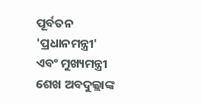ପୂର୍ବତନ 'ପ୍ରଧାନମନ୍ତ୍ରୀ' ଏବଂ ମୁଖ୍ୟମନ୍ତ୍ରୀ ଶେଖ ଅବଦୁଲ୍ଲାଙ୍କ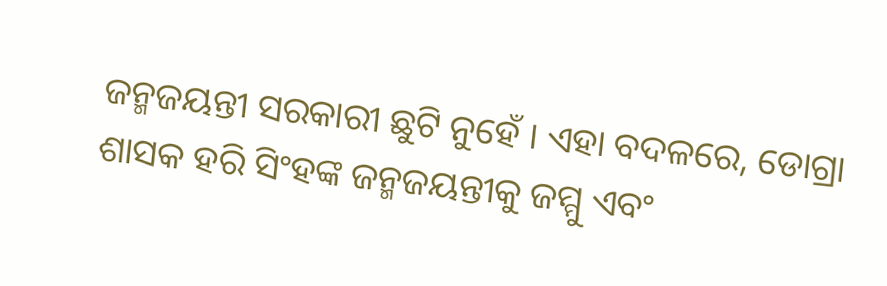ଜନ୍ମଜୟନ୍ତୀ ସରକାରୀ ଛୁଟି ନୁହେଁ । ଏହା ବଦଳରେ, ଡୋଗ୍ରା ଶାସକ ହରି ସିଂହଙ୍କ ଜନ୍ମଜୟନ୍ତୀକୁ ଜମ୍ମୁ ଏବଂ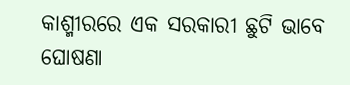କାଶ୍ମୀରରେ ଏକ ସରକାରୀ ଛୁଟି ଭାବେ ଘୋଷଣା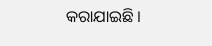କରାଯାଇଛି ।